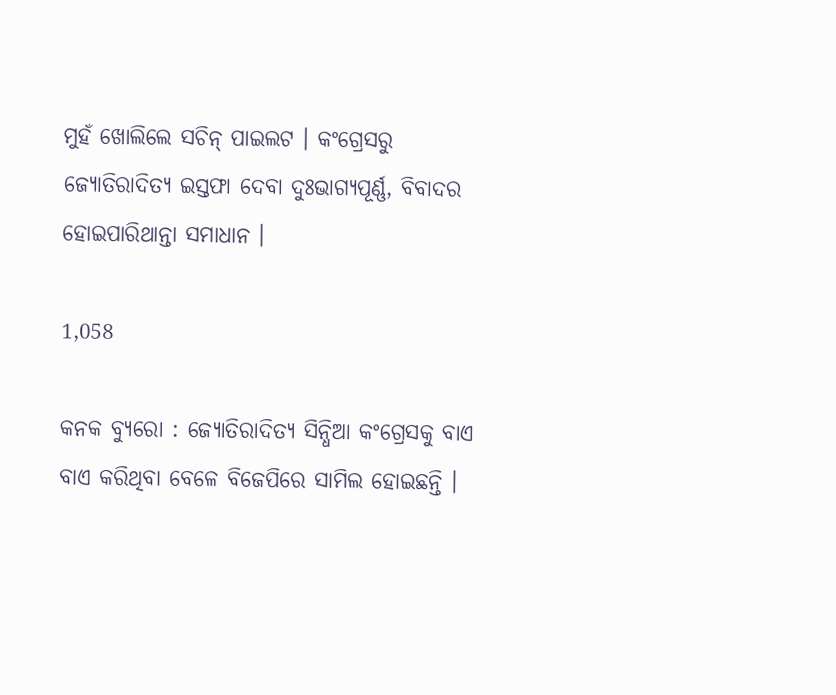ମୁହଁ ଖୋଲିଲେ ସଚିନ୍ ପାଇଲଟ । କଂଗ୍ରେସରୁ ଜ୍ୟୋତିରାଦିତ୍ୟ ଇସ୍ତଫା ଦେବା ଦୁଃଭାଗ୍ୟପୂର୍ଣ୍ଣ, ବିବାଦର ହୋଇପାରିଥାନ୍ତା ସମାଧାନ ।

1,058

କନକ ବ୍ୟୁରୋ : ଜ୍ୟୋତିରାଦିତ୍ୟ ସିନ୍ଧିଆ କଂଗ୍ରେସକୁ ବାଏ ବାଏ କରିଥିବା ବେଳେ ବିଜେପିରେ ସାମିଲ ହୋଇଛନ୍ତି ।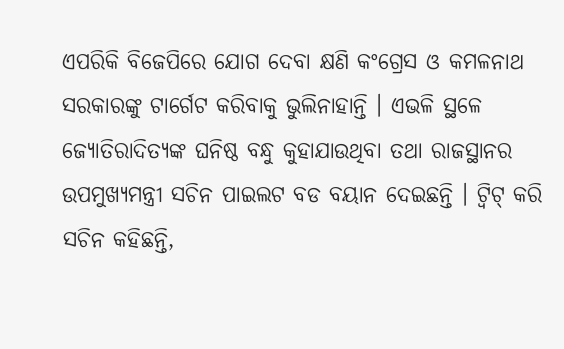ଏପରିକି ବିଜେପିରେ ଯୋଗ ଦେବା କ୍ଷଣି କଂଗ୍ରେସ ଓ କମଳନାଥ ସରକାରଙ୍କୁ ଟାର୍ଗେଟ କରିବାକୁ ଭୁଲିନାହାନ୍ତି । ଏଭଳି ସ୍ଥଳେ ଜ୍ୟୋତିରାଦିତ୍ୟଙ୍କ ଘନିଷ୍ଠ ବନ୍ଧୁ କୁହାଯାଉଥିବା ତଥା ରାଜସ୍ଥାନର ଉପମୁଖ୍ୟମନ୍ତ୍ରୀ ସଚିନ ପାଇଲଟ ବଡ ବୟାନ ଦେଇଛନ୍ତି । ଟ୍ୱିଟ୍ କରି ସଚିନ କହିଛନ୍ତି,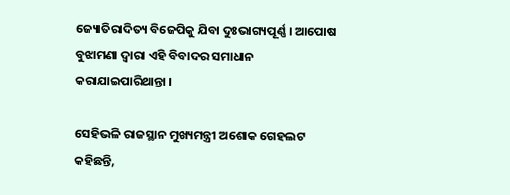ଜ୍ୟୋତିରାଦିତ୍ୟ ବିଜେପିକୁ ଯିବା ଦୁଃଭାଗ୍ୟପୂର୍ଣ୍ଣ । ଆପୋଷ ବୁଝାମଣା ଦ୍ୱାରା ଏହି ବିବାଦର ସମାଧାନ କରାଯାଇପାରିଥାନ୍ତା ।

ସେହିଭଳି ରାଜସ୍ଥାନ ମୁଖ୍ୟମନ୍ତ୍ରୀ ଅଶୋକ ଗେହଲଟ କହିଛନ୍ତି,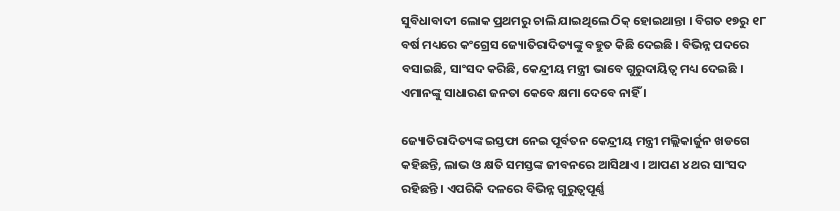ସୁବିଧାବାଦୀ ଲୋକ ପ୍ରଥମରୁ ଚାଲି ଯାଇଥିଲେ ଠିକ୍ ହୋଇଥାନ୍ତା । ବିଗତ ୧୭ରୁ ୧୮ ବର୍ଷ ମଧ୍ୟରେ କଂଗ୍ରେସ ଜ୍ୟୋତିରାଦିତ୍ୟଙ୍କୁ ବହୁତ କିଛି ଦେଇଛି । ବିଭିନ୍ନ ପଦରେ ବସାଇଛି, ସାଂସଦ କରିଛି, କେନ୍ଦ୍ରୀୟ ମନ୍ତ୍ରୀ ଭାବେ ଗୁରୁଦାୟିତ୍ୱ ମଧ୍ୟ ଦେଇଛି । ଏମାନଙ୍କୁ ସାଧାରଣ ଜନତା କେବେ କ୍ଷମା ଦେବେ ନାହିଁ ।

ଜ୍ୟୋତିରାଦିତ୍ୟଙ୍କ ଇସ୍ତଫା ନେଇ ପୂର୍ବତନ କେନ୍ଦ୍ରୀୟ ମନ୍ତ୍ରୀ ମଲ୍ଲିକାର୍ଜୁନ ଖଡଗେ କହିଛନ୍ତି, ଲାଭ ଓ କ୍ଷତି ସମସ୍ତଙ୍କ ଜୀବନରେ ଆସିଥାଏ । ଆପଣ ୪ ଥର ସାଂସଦ ରହିଛନ୍ତି । ଏପରିକି ଦଳରେ ବିଭିନ୍ନ ଗୁରୁତ୍ୱପୂର୍ଣ୍ଣ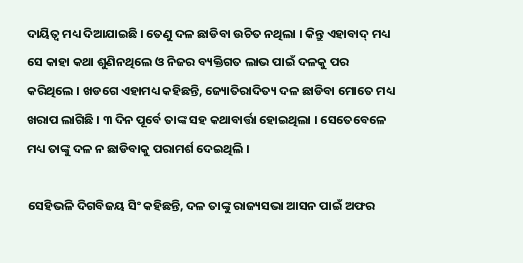ଦାୟିତ୍ୱ ମଧ୍ୟ ଦିଆଯାଇଛି । ତେଣୁ ଦଳ ଛାଡିବା ଉଚିତ ନଥିଲା । କିନ୍ତୁ ଏହାବାଦ୍ ମଧ୍ୟ ସେ କାହା କଥା ଶୁଣିନଥିଲେ ଓ ନିଜର ବ୍ୟକ୍ତିଗତ ଲାଭ ପାଇଁ ଦଳକୁ ପର କରିଥିଲେ । ଖଡଗେ ଏହାମଧ୍ୟ କହିଛନ୍ତି, ଜ୍ୟୋତିରାଦିତ୍ୟ ଦଳ ଛାଡିବା ମୋତେ ମଧ୍ୟ ଖରାପ ଲାଗିଛି । ୩ ଦିନ ପୂର୍ବେ ତାଙ୍କ ସହ କଥାବାର୍ତ୍ତା ହୋଇଥିଲା । ସେତେବେଳେ ମଧ୍ୟ ତାଙ୍କୁ ଦଳ ନ ଛାଡିବାକୁ ପରାମର୍ଶ ଦେଇଥିଲି ।

ସେହିଭଳି ଦିଗବିଜୟ ସିଂ କହିଛନ୍ତି, ଦଳ ତାଙ୍କୁ ରାଜ୍ୟସଭା ଆସନ ପାଇଁ ଅଫର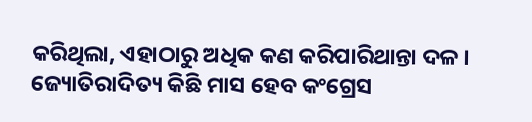କରିଥିଲା, ଏହାଠାରୁ ଅଧିକ କଣ କରିପାରିଥାନ୍ତା ଦଳ । ଜ୍ୟୋତିରାଦିତ୍ୟ କିଛି ମାସ ହେବ କଂଗ୍ରେସ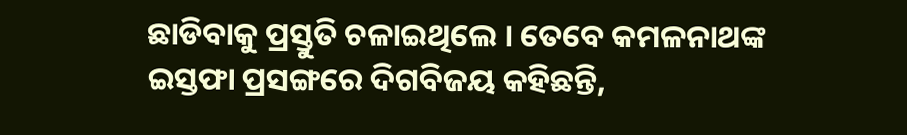ଛାଡିବାକୁ ପ୍ରସ୍ତୁତି ଚଳାଇଥିଲେ । ତେବେ କମଳନାଥଙ୍କ ଇସ୍ତଫା ପ୍ରସଙ୍ଗରେ ଦିଗବିଜୟ କହିଛନ୍ତି,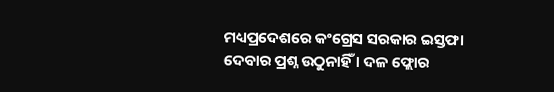ମଧ୍ୟପ୍ରଦେଶରେ କଂଗ୍ରେସ ସରକାର ଇସ୍ତଫା ଦେବାର ପ୍ରଶ୍ନ ଉଠୁନାହିଁ । ଦଳ ଫ୍ଲୋର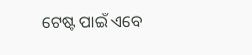ଟେଷ୍ଟ ପାଇଁ ଏବେ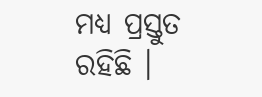ମଧ୍ୟ ପ୍ରସ୍ତୁତ ରହିଛି ।